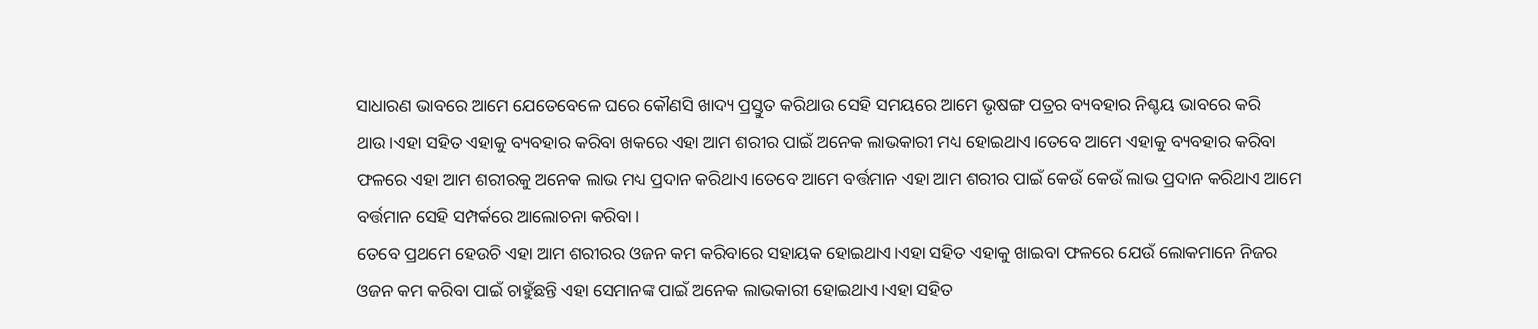ସାଧାରଣ ଭାବରେ ଆମେ ଯେତେବେଳେ ଘରେ କୌଣସି ଖାଦ୍ୟ ପ୍ରସ୍ତୁତ କରିଥାଉ ସେହି ସମୟରେ ଆମେ ଭୃଷଙ୍ଗ ପତ୍ରର ବ୍ୟବହାର ନିଶ୍ଚୟ ଭାବରେ କରି ଥାଉ।ଏହା ସହିତ ଏହାକୁ ବ୍ୟବହାର କରିବା ଖକରେ ଏହା ଆମ ଶରୀର ପାଇଁ ଅନେକ ଲାଭକାରୀ ମଧ୍ୟ ହୋଇଥାଏ।ତେବେ ଆମେ ଏହାକୁ ବ୍ୟବହାର କରିବା ଫଳରେ ଏହା ଆମ ଶରୀରକୁ ଅନେକ ଲାଭ ମଧ୍ୟ ପ୍ରଦାନ କରିଥାଏ।ତେବେ ଆମେ ବର୍ତ୍ତମାନ ଏହା ଆମ ଶରୀର ପାଇଁ କେଉଁ କେଉଁ ଲାଭ ପ୍ରଦାନ କରିଥାଏ ଆମେ ବର୍ତ୍ତମାନ ସେହି ସମ୍ପର୍କରେ ଆଲୋଚନା କରିବା।
ତେବେ ପ୍ରଥମେ ହେଉଚି ଏହା ଆମ ଶରୀରର ଓଜନ କମ କରିବାରେ ସହାୟକ ହୋଇଥାଏ।ଏହା ସହିତ ଏହାକୁ ଖାଇବା ଫଳରେ ଯେଉଁ ଲୋକମାନେ ନିଜର ଓଜନ କମ କରିବା ପାଇଁ ଚାହୁଁଛନ୍ତି ଏହା ସେମାନଙ୍କ ପାଇଁ ଅନେକ ଲାଭକାରୀ ହୋଇଥାଏ।ଏହା ସହିତ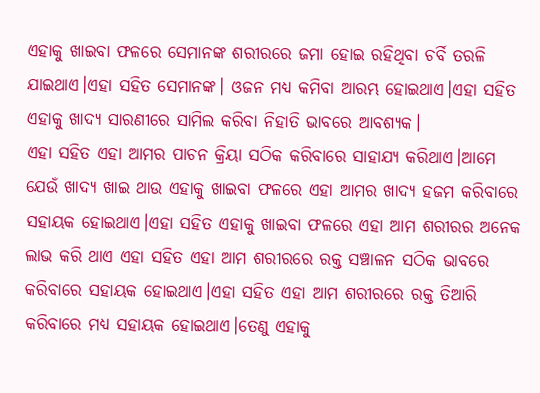ଏହାକୁ ଖାଇବା ଫଳରେ ସେମାନଙ୍କ ଶରୀରରେ ଜମା ହୋଇ ରହିଥିବା ଚର୍ବି ତରଳି ଯାଇଥାଏ।ଏହା ସହିତ ସେମାନଙ୍କ। ଓଜନ ମଧ୍ୟ କମିବା ଆରମ୍ଭ ହୋଇଥାଏ।ଏହା ସହିତ ଏହାକୁ ଖାଦ୍ୟ ସାରଣୀରେ ସାମିଲ କରିବା ନିହାତି ଭାବରେ ଆବଶ୍ୟକ।
ଏହା ସହିତ ଏହା ଆମର ପାଚନ କ୍ରିୟା ସଠିକ କରିବାରେ ସାହାଯ୍ୟ କରିଥାଏ।ଆମେ ଯେଉଁ ଖାଦ୍ୟ ଖାଇ ଥାଉ ଏହାକୁ ଖାଇବା ଫଳରେ ଏହା ଆମର ଖାଦ୍ୟ ହଜମ କରିବାରେ ସହାୟକ ହୋଇଥାଏ।ଏହା ସହିତ ଏହାକୁ ଖାଇବା ଫଳରେ ଏହା ଆମ ଶରୀରର ଅନେକ ଲାଭ କରି ଥାଏ ଏହା ସହିତ ଏହା ଆମ ଶରୀରରେ ରକ୍ତ ସଞ୍ଚାଳନ ସଠିକ ଭାବରେ କରିବାରେ ସହାୟକ ହୋଇଥାଏ।ଏହା ସହିତ ଏହା ଆମ ଶରୀରରେ ରକ୍ତ ତିଆରି କରିବାରେ ମଧ୍ୟ ସହାୟକ ହୋଇଥାଏ।ତେଣୁ ଏହାକୁ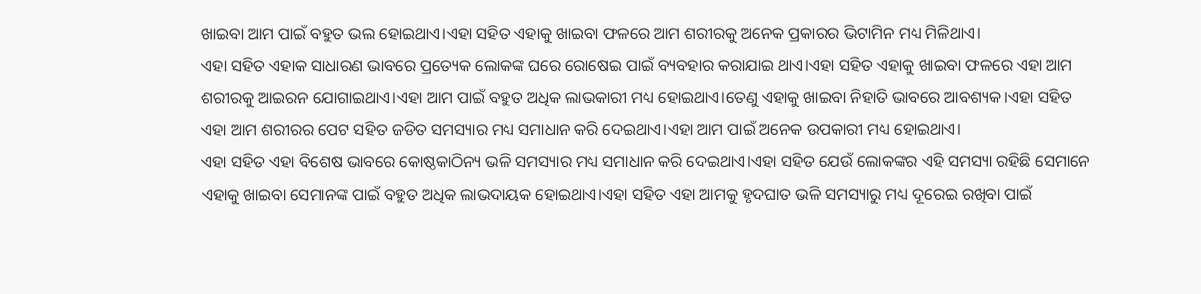ଖାଇବା ଆମ ପାଇଁ ବହୁତ ଭଲ ହୋଇଥାଏ।ଏହା ସହିତ ଏହାକୁ ଖାଇବା ଫଳରେ ଆମ ଶରୀରକୁ ଅନେକ ପ୍ରକାରର ଭିଟାମିନ ମଧ୍ୟ ମିଳିଥାଏ।
ଏହା ସହିତ ଏହାକ ସାଧାରଣ ଭାବରେ ପ୍ରତ୍ୟେକ ଲୋକଙ୍କ ଘରେ ରୋଷେଇ ପାଇଁ ବ୍ୟବହାର କରାଯାଇ ଥାଏ।ଏହା ସହିତ ଏହାକୁ ଖାଇବା ଫଳରେ ଏହା ଆମ ଶରୀରକୁ ଆଇରନ ଯୋଗାଇଥାଏ।ଏହା ଆମ ପାଇଁ ବହୁତ ଅଧିକ ଲାଭକାରୀ ମଧ୍ୟ ହୋଇଥାଏ।ତେଣୁ ଏହାକୁ ଖାଇବା ନିହାତି ଭାବରେ ଆବଶ୍ୟକ।ଏହା ସହିତ ଏହା ଆମ ଶରୀରର ପେଟ ସହିତ ଜଡିତ ସମସ୍ୟାର ମଧ୍ୟ ସମାଧାନ କରି ଦେଇଥାଏ।ଏହା ଆମ ପାଇଁ ଅନେକ ଉପକାରୀ ମଧ୍ୟ ହୋଇଥାଏ।
ଏହା ସହିତ ଏହା ବିଶେଷ ଭାବରେ କୋଷ୍ଠକାଠିନ୍ୟ ଭଳି ସମସ୍ୟାର ମଧ୍ୟ ସମାଧାନ କରି ଦେଇଥାଏ।ଏହା ସହିତ ଯେଉଁ ଲୋକଙ୍କର ଏହି ସମସ୍ୟା ରହିଛି ସେମାନେ ଏହାକୁ ଖାଇବା ସେମାନଙ୍କ ପାଇଁ ବହୁତ ଅଧିକ ଲାଭଦାୟକ ହୋଇଥାଏ।ଏହା ସହିତ ଏହା ଆମକୁ ହୃଦଘାତ ଭଳି ସମସ୍ୟାରୁ ମଧ୍ୟ ଦୂରେଇ ରଖିବା ପାଇଁ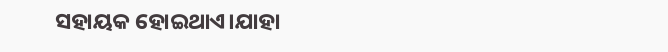ସହାୟକ ହୋଇଥାଏ।ଯାହା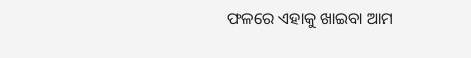ଫଳରେ ଏହାକୁ ଖାଇବା ଆମ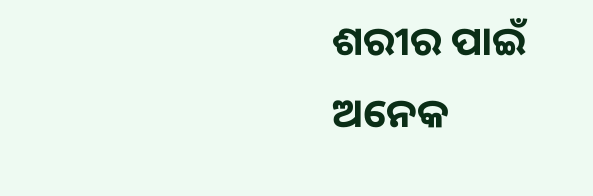ଶରୀର ପାଇଁ ଅନେକ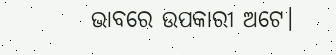ଭାବରେ ଉପକାରୀ ଅଟେ।